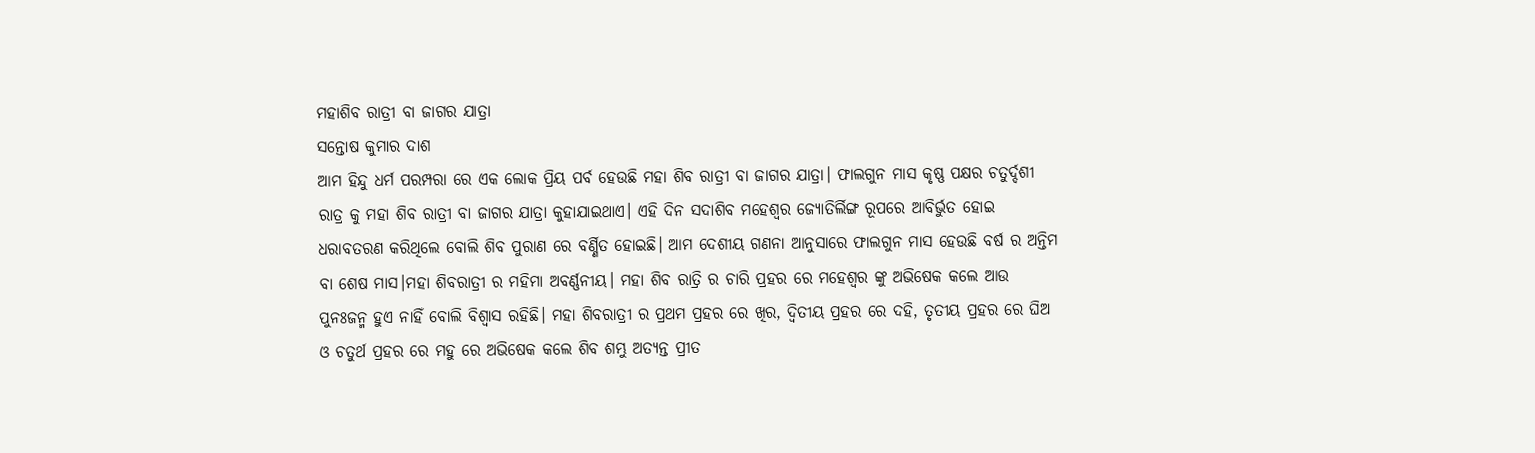ମହାଶିବ ରାତ୍ରୀ ବା ଜାଗର ଯାତ୍ରା
ସନ୍ତୋଷ କୁମାର ଦାଶ
ଆମ ହିନ୍ଦୁ ଧର୍ମ ପରମ୍ପରା ରେ ଏକ ଲୋକ ପ୍ରିୟ ପର୍ବ ହେଉଛି ମହା ଶିବ ରାତ୍ରୀ ବା ଜାଗର ଯାତ୍ରା। ଫାଲଗୁନ ମାସ କୃଷ୍ଣ ପକ୍ଷର ଚତୁର୍ଦ୍ଦଶୀ ରାତ୍ର କୁ ମହା ଶିବ ରାତ୍ରୀ ବା ଜାଗର ଯାତ୍ରା କୁହାଯାଇଥାଏ। ଏହି ଦିନ ସଦାଶିବ ମହେଶ୍ୱର ଜ୍ୟୋତିର୍ଲିଙ୍ଗ ରୂପରେ ଆବିର୍ଭୁତ ହୋଇ ଧରାବତରଣ କରିଥିଲେ ବୋଲି ଶିବ ପୁରାଣ ରେ ବର୍ଣ୍ଣିତ ହୋଇଛି। ଆମ ଦେଶୀୟ ଗଣନା ଆନୁସାରେ ଫାଲଗୁନ ମାସ ହେଉଛି ବର୍ଷ ର ଅନ୍ତିମ ବା ଶେଷ ମାସ।ମହା ଶିବରାତ୍ରୀ ର ମହିମା ଅବର୍ଣ୍ଣନୀୟ। ମହା ଶିବ ରାତ୍ରି ର ଚାରି ପ୍ରହର ରେ ମହେଶ୍ୱର ଙ୍କୁ ଅଭିଷେକ କଲେ ଆଉ ପୁନଃଜନ୍ମ ହୁଏ ନାହିଁ ବୋଲି ବିଶ୍ୱାସ ରହିଛି। ମହା ଶିବରାତ୍ରୀ ର ପ୍ରଥମ ପ୍ରହର ରେ ଖିର, ଦ୍ଵିତୀୟ ପ୍ରହର ରେ ଦହି, ତୃତୀୟ ପ୍ରହର ରେ ଘିଅ ଓ ଚତୁର୍ଥ ପ୍ରହର ରେ ମହୁ ରେ ଅଭିଷେକ କଲେ ଶିବ ଶମ୍ଭୁ ଅତ୍ୟନ୍ତ ପ୍ରୀତ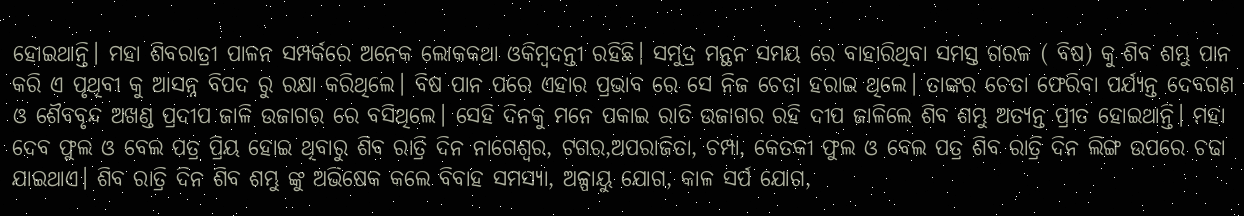ହୋଇଥାନ୍ତି। ମହା ଶିବରାତ୍ରୀ ପାଳନ ସମ୍ପର୍କରେ ଅନେକ ଲୋକକଥା ଓକିମ୍ବଦନ୍ତୀ ରହିଛି। ସମୁଦ୍ର ମନ୍ଥନ ସମୟ ରେ ବାହାରିଥିବା ସମସ୍ତ ଗରଳ ( ବିଷ) କୁ ଶିବ ଶମ୍ଭୁ ପାନ କରି ଏ ପୃଥିବୀ କୁ ଆସନ୍ନ ବିପଦ ରୁ ରକ୍ଷା କରିଥିଲେ। ବିଷ ପାନ ପରେ ଏହାର ପ୍ରଭାବ ରେ ସେ ନିଜ ଚେତା ହରାଇ ଥିଲେ। ତାଙ୍କର ଚେତା ଫେରିବା ପର୍ଯ୍ୟନ୍ତ ଦେବଗଣ ଓ ଶୈବବୃନ୍ଦ ଅଖଣ୍ଡ ପ୍ରଦୀପ ଜାଳି ଉଜାଗର ରେ ବସିଥିଲେ। ସେହି ଦିନକୁ ମନେ ପକାଇ ରାତି ଉଜାଗର ରହି ଦୀପ ଜାଳିଲେ ଶିବ ଶମ୍ଭୁ ଅତ୍ୟନ୍ତ ପ୍ରୀତ ହୋଇଥାନ୍ତି। ମହା ଦେବ ଫୁଲ ଓ ବେଲ ପତ୍ର ପ୍ରିୟ ହୋଇ ଥିବାରୁ ଶିବ ରାତ୍ରି ଦିନ ନାଗେଶ୍ଵର, ଟଗର,ଅପରାଜିତା, ଚମ୍ପା, କେତକୀ ଫୁଲ ଓ ବେଲ ପତ୍ର ଶିବ ରାତ୍ରି ଦିନ ଲିଙ୍ଗ ଉପରେ ଚଢା ଯାଇଥାଏ। ଶିବ ରାତ୍ରି ଦିନ ଶିବ ଶମ୍ଭୁ ଙ୍କୁ ଅଭିଷେକ କଲେ ବିବାହ ସମସ୍ୟା, ଅଳ୍ପାୟୁ ଯୋଗ, କାଳ ସର୍ପ ଯୋଗ,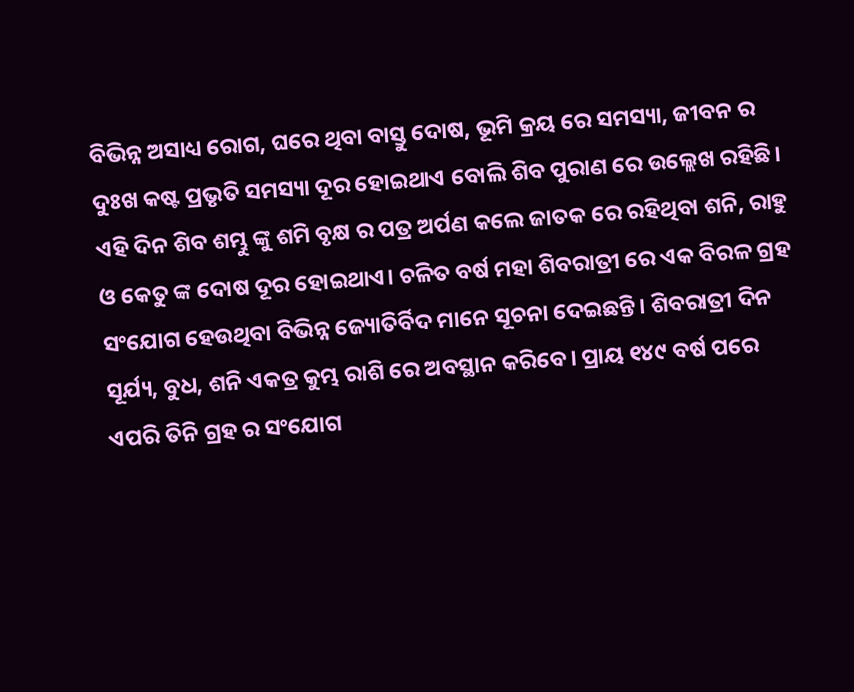ବିଭିନ୍ନ ଅସାଧ୍ୟ ରୋଗ, ଘରେ ଥିବା ବାସ୍ତୁ ଦୋଷ, ଭୂମି କ୍ରୟ ରେ ସମସ୍ୟା, ଜୀବନ ର ଦୁଃଖ କଷ୍ଟ ପ୍ରଭୃତି ସମସ୍ୟା ଦୂର ହୋଇଥାଏ ବୋଲି ଶିବ ପୁରାଣ ରେ ଉଲ୍ଲେଖ ରହିଛି। ଏହି ଦିନ ଶିବ ଶମ୍ଭୁ ଙ୍କୁ ଶମି ବୃକ୍ଷ ର ପତ୍ର ଅର୍ପଣ କଲେ ଜାତକ ରେ ରହିଥିବା ଶନି, ରାହୁ ଓ କେତୁ ଙ୍କ ଦୋଷ ଦୂର ହୋଇଥାଏ। ଚଳିତ ବର୍ଷ ମହା ଶିବରାତ୍ରୀ ରେ ଏକ ବିରଳ ଗ୍ରହ ସଂଯୋଗ ହେଉଥିବା ବିଭିନ୍ନ ଜ୍ୟୋତିର୍ବିଦ ମାନେ ସୂଚନା ଦେଇଛନ୍ତି। ଶିବରାତ୍ରୀ ଦିନ ସୂର୍ଯ୍ୟ, ବୁଧ, ଶନି ଏକତ୍ର କୁମ୍ଭ ରାଶି ରେ ଅବସ୍ଥାନ କରିବେ। ପ୍ରାୟ ୧୪୯ ବର୍ଷ ପରେ ଏପରି ତିନି ଗ୍ରହ ର ସଂଯୋଗ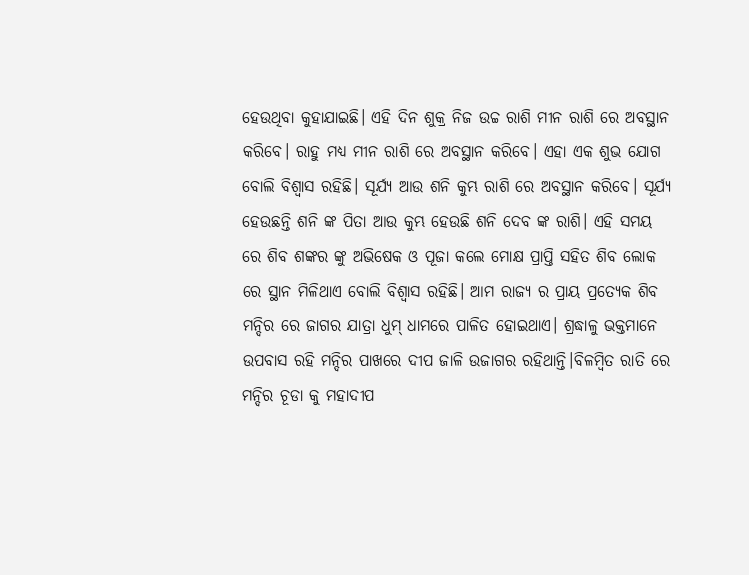ହେଉଥିବା କୁହାଯାଇଛି। ଏହି ଦିନ ଶୁକ୍ର ନିଜ ଉଚ୍ଚ ରାଶି ମୀନ ରାଶି ରେ ଅବସ୍ଥାନ କରିବେ। ରାହୁ ମଧ୍ୟ ମୀନ ରାଶି ରେ ଅବସ୍ଥାନ କରିବେ। ଏହା ଏକ ଶୁଭ ଯୋଗ ବୋଲି ବିଶ୍ୱାସ ରହିଛି। ସୂର୍ଯ୍ୟ ଆଉ ଶନି କୁମ୍ଭ ରାଶି ରେ ଅବସ୍ଥାନ କରିବେ। ସୂର୍ଯ୍ୟ ହେଉଛନ୍ତି ଶନି ଙ୍କ ପିତା ଆଉ କୁମ୍ଭ ହେଉଛି ଶନି ଦେବ ଙ୍କ ରାଶି। ଏହି ସମୟ ରେ ଶିବ ଶଙ୍କର ଙ୍କୁ ଅଭିଷେକ ଓ ପୂଜା କଲେ ମୋକ୍ଷ ପ୍ରାପ୍ତି ସହିତ ଶିବ ଲୋକ ରେ ସ୍ଥାନ ମିଳିଥାଏ ବୋଲି ବିଶ୍ୱାସ ରହିଛି। ଆମ ରାଜ୍ୟ ର ପ୍ରାୟ ପ୍ରତ୍ୟେକ ଶିବ ମନ୍ଦିର ରେ ଜାଗର ଯାତ୍ରା ଧୁମ୍ ଧାମରେ ପାଳିତ ହୋଇଥାଏ। ଶ୍ରଦ୍ଧାଳୁ ଭକ୍ତମାନେ ଉପବାସ ରହି ମନ୍ଦିର ପାଖରେ ଦୀପ ଜାଳି ଉଜାଗର ରହିଥାନ୍ତି।ବିଳମ୍ବିତ ରାତି ରେ ମନ୍ଦିର ଚୂଡା କୁ ମହାଦୀପ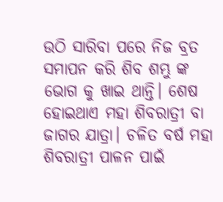ଉଠି ସାରିବା ପରେ ନିଜ ବ୍ରତ ସମାପନ କରି ଶିବ ଶମ୍ଭୁ ଙ୍କ ଭୋଗ କୁ ଖାଇ ଥାନ୍ତି। ଶେଷ ହୋଇଥାଏ ମହା ଶିବରାତ୍ରୀ ବା ଜାଗର ଯାତ୍ରା। ଚଳିତ ବର୍ଷ ମହା ଶିବରାତ୍ରୀ ପାଳନ ପାଇଁ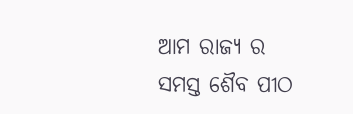ଆମ ରାଜ୍ୟ ର ସମସ୍ତ ଶୈବ ପୀଠ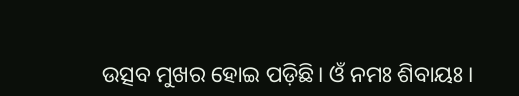ଉତ୍ସବ ମୁଖର ହୋଇ ପଡ଼ିଛି। ଓଁ ନମଃ ଶିବାୟଃ ।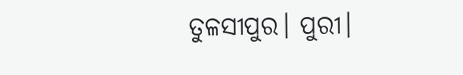ତୁଳସୀପୁର। ପୁରୀ।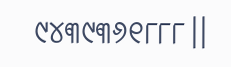୯୪୩୯୩୬୧୮୮୮।।